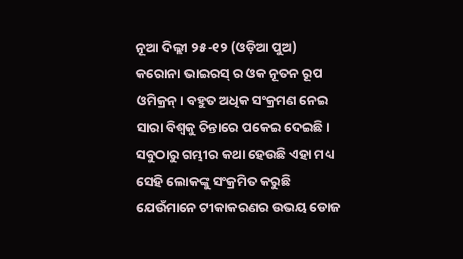ନୂଆ ଦିଲ୍ଲୀ ୨୫-୧୨ (ଓଡ଼ିଆ ପୁଅ) କରୋନା ଭାଇରସ୍ ର ଓକ ନୂତନ ରୂପ ଓମିକ୍ରନ୍। ବହୁତ ଅଧିକ ସଂକ୍ରମଣ ନେଇ ସାରା ବିଶ୍ୱକୁ ଚିନ୍ତାରେ ପକେଇ ଦେଇଛି। ସବୁଠାରୁ ଗମ୍ଭୀର କଥା ହେଉଛି ଏହା ମଧ୍ୟ ସେହି ଲୋକଙ୍କୁ ସଂକ୍ରମିତ କରୁଛି ଯେଉଁମାନେ ଟୀକାକରଣର ଉଭୟ ଡୋଜ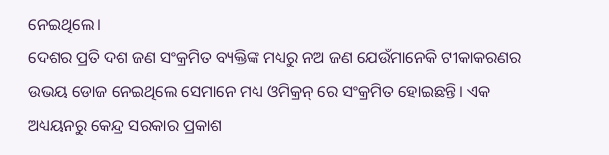ନେଇଥିଲେ।
ଦେଶର ପ୍ରତି ଦଶ ଜଣ ସଂକ୍ରମିତ ବ୍ୟକ୍ତିଙ୍କ ମଧ୍ୟରୁ ନଅ ଜଣ ଯେଉଁମାନେକି ଟୀକାକରଣର ଉଭୟ ଡୋଜ ନେଇଥିଲେ ସେମାନେ ମଧ୍ୟ ଓମିକ୍ରନ୍ ରେ ସଂକ୍ରମିତ ହୋଇଛନ୍ତି। ଏକ ଅଧ୍ୟୟନରୁ କେନ୍ଦ୍ର ସରକାର ପ୍ରକାଶ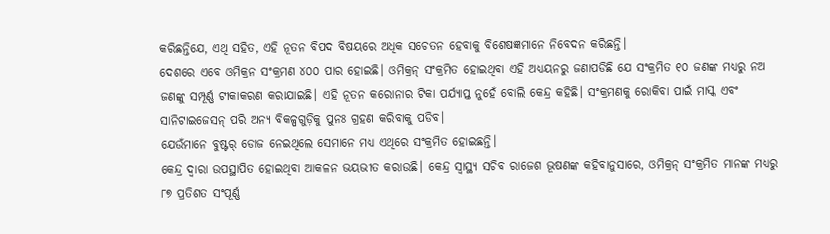କରିଛନ୍ତିଯେ, ଏଥି ସହିତ, ଏହି ନୂତନ ବିପଦ ବିଷୟରେ ଅଧିକ ସଚେତନ ହେବାକୁ ବିଶେଷଜ୍ଞମାନେ ନିବେଦନ କରିଛନ୍ତି।
ଦେଶରେ ଏବେ ଓମିକ୍ରନ ସଂକ୍ରମଣ ୪୦୦ ପାର ହୋଇଛି। ଓମିକ୍ରନ୍ ସଂକ୍ରମିତ ହୋଇଥିବା ଏହି ଅଧ୍ୟୟନରୁ ଜଣାପଡିଛି ଯେ ସଂକ୍ରମିତ ୧୦ ଜଣଙ୍କ ମଧ୍ୟରୁ ନଅ ଜଣଙ୍କୁ ସମ୍ପୂର୍ଣ୍ଣ ଟୀକାକରଣ କରାଯାଇଛି। ଏହି ନୂତନ କରୋନାର ଟିକା ପର୍ଯ୍ୟାପ୍ତ ନୁହେଁ ବୋଲି କେନ୍ଦ୍ର କହିଛି। ସଂକ୍ରମଣକୁ ରୋକିବା ପାଇଁ ମାସ୍କ ଏବଂ ସାନିଟାଇଜେସନ୍ ପରି ଅନ୍ୟ ବିକଳ୍ପଗୁଡ଼ିକୁ ପୁନଃ ଗ୍ରହଣ କରିବାକୁ ପଡିବ।
ଯେଉଁମାନେ ବୁଷ୍ଟର୍ ଡୋଜ ନେଇଥିଲେ ସେମାନେ ମଧ୍ୟ ଏଥିରେ ସଂକ୍ରମିତ ହୋଇଛନ୍ତି।
କେନ୍ଦ୍ର ଦ୍ୱାରା ଉପସ୍ଥାପିତ ହୋଇଥିବା ଆକଳନ ଭୟଭୀତ କରାଉଛି। କେନ୍ଦ୍ର ସ୍ୱାସ୍ଥ୍ୟ ସଚିବ ରାଜେଶ ଭୂଷଣଙ୍କ କହିବାନୁସାରେ, ଓମିକ୍ରନ୍ ସଂକ୍ରମିତ ମାନଙ୍କ ମଧ୍ୟରୁ ୮୭ ପ୍ରତିଶତ ସଂପୂର୍ଣ୍ଣ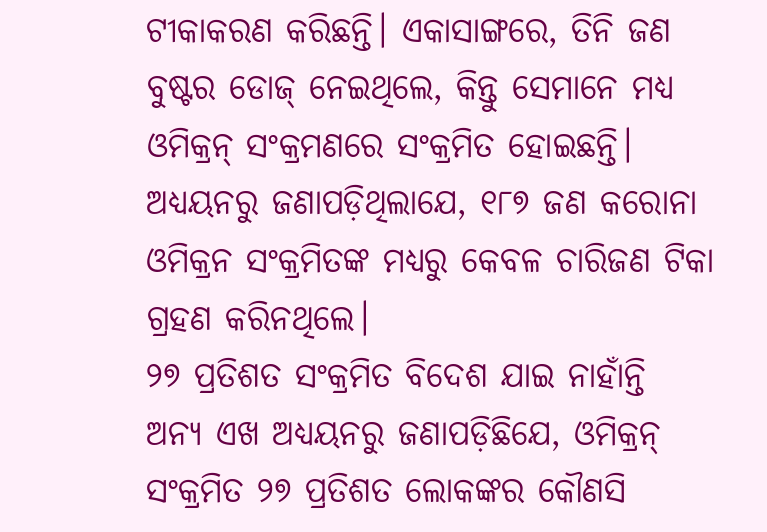ଟୀକାକରଣ କରିଛନ୍ତି। ଏକାସାଙ୍ଗରେ, ତିନି ଜଣ ବୁଷ୍ଟର ଡୋଜ୍ ନେଇଥିଲେ, କିନ୍ତୁ ସେମାନେ ମଧ୍ୟ ଓମିକ୍ରନ୍ ସଂକ୍ରମଣରେ ସଂକ୍ରମିତ ହୋଇଛନ୍ତି। ଅଧ୍ୟୟନରୁ ଜଣାପଡ଼ିଥିଲାଯେ, ୧୮୭ ଜଣ କରୋନା ଓମିକ୍ରନ ସଂକ୍ରମିତଙ୍କ ମଧ୍ୟରୁ କେବଳ ଚାରିଜଣ ଟିକା ଗ୍ରହଣ କରିନଥିଲେ।
୨୭ ପ୍ରତିଶତ ସଂକ୍ରମିତ ବିଦେଶ ଯାଇ ନାହାଁନ୍ତି
ଅନ୍ୟ ଏଖ ଅଧ୍ୟୟନରୁ ଜଣାପଡ଼ିଛିଯେ, ଓମିକ୍ରନ୍ ସଂକ୍ରମିତ ୨୭ ପ୍ରତିଶତ ଲୋକଙ୍କର କୌଣସି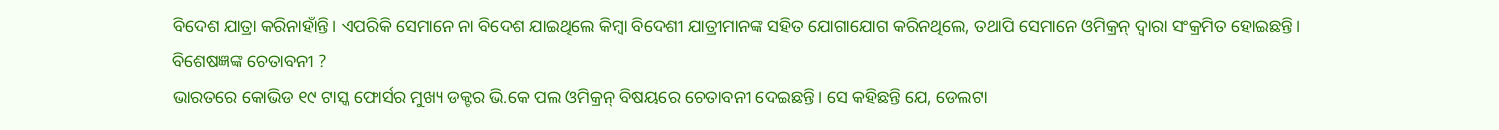ବିଦେଶ ଯାତ୍ରା କରିନାହାଁନ୍ତି। ଏପରିକି ସେମାନେ ନା ବିଦେଶ ଯାଇଥିଲେ କିମ୍ବା ବିଦେଶୀ ଯାତ୍ରୀମାନଙ୍କ ସହିତ ଯୋଗାଯୋଗ କରିନଥିଲେ, ତଥାପି ସେମାନେ ଓମିକ୍ରନ୍ ଦ୍ୱାରା ସଂକ୍ରମିତ ହୋଇଛନ୍ତି।
ବିଶେଷଜ୍ଞଙ୍କ ଚେତାବନୀ ?
ଭାରତରେ କୋଭିଡ ୧୯ ଟାସ୍କ ଫୋର୍ସର ମୁଖ୍ୟ ଡକ୍ଟର ଭି.କେ ପଲ ଓମିକ୍ରନ୍ ବିଷୟରେ ଚେତାବନୀ ଦେଇଛନ୍ତି। ସେ କହିଛନ୍ତି ଯେ, ଡେଲଟା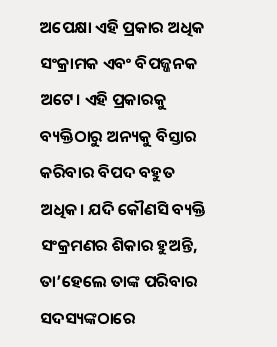ଅପେକ୍ଷା ଏହି ପ୍ରକାର ଅଧିକ ସଂକ୍ରାମକ ଏବଂ ବିପଜ୍ଜନକ ଅଟେ। ଏହି ପ୍ରକାରକୁ ବ୍ୟକ୍ତିଠାରୁ ଅନ୍ୟକୁ ବିସ୍ତାର କରିବାର ବିପଦ ବହୁତ ଅଧିକ। ଯଦି କୌଣସି ବ୍ୟକ୍ତି ସଂକ୍ରମଣର ଶିକାର ହୁଅନ୍ତି, ତା’ହେଲେ ତାଙ୍କ ପରିବାର ସଦସ୍ୟଙ୍କଠାରେ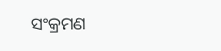ସଂକ୍ରମଣ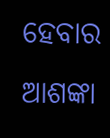ହେବାର ଆଶଙ୍କା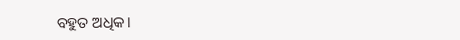ବହୁତ ଅଧିକ।